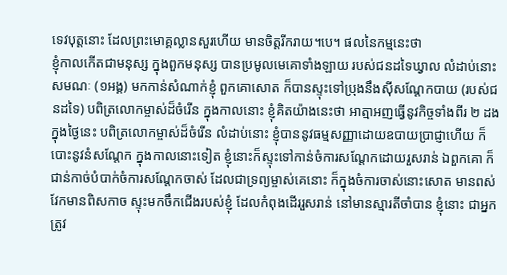ទេវបុត្តនោះ ដែលព្រះមោគ្គល្លានសួរហើយ មានចិត្តរីករាយ។បេ។ ផលនៃកម្មនេះថា
ខ្ញុំកាលកើតជាមនុស្ស ក្នុងពួកមនុស្ស បានប្រមូលមេគោទាំងឡាយ របស់ជនដទៃឃ្វាល លំដាប់នោះ សមណៈ (១អង្គ) មកកាន់សំណាក់ខ្ញុំ ពួកគោសោត ក៏បានស្ទុះទៅប្រុងនឹងស៊ីសណ្តែកបាយ (របស់ជនដទៃ) បពិត្រលោកម្ចាស់ដ៏ចំរើន ក្នុងកាលនោះ ខ្ញុំគិតយ៉ាងនេះថា អាត្មាអញធ្វើនូវកិច្ចទាំងពីរ ២ ដង ក្នុងថ្ងៃនេះ បពិត្រលោកម្ចាស់ដ៏ចំរើន លំដាប់នោះ ខ្ញុំបាននូវធម្មសញ្ញាដោយឧបាយប្រាជ្ញាហើយ ក៏បោះនូវនំសណ្តែក ក្នុងកាលនោះទៀត ខ្ញុំនោះក៏ស្ទុះទៅកាន់ចំការសណ្តែកដោយរួសរាន់ ឯពួកគោ ក៏ជាន់កាច់បំបាក់ចំការសណ្តែកចាស់ ដែលជាទ្រព្យម្ចាស់គេនោះ ក៏ក្នុងចំការចាស់នោះសោត មានពស់វែកមានពិសកាច ស្ទុះមកចឹកជើងរបស់ខ្ញុំ ដែលកំពុងដើររួសរាន់ នៅមានស្មារតីចាំបាន ខ្ញុំនោះ ជាអ្នកត្រូវ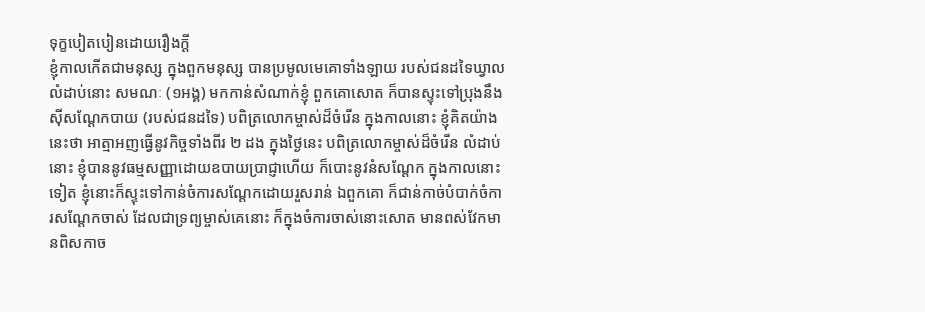ទុក្ខបៀតបៀនដោយរឿងកី្ត
ខ្ញុំកាលកើតជាមនុស្ស ក្នុងពួកមនុស្ស បានប្រមូលមេគោទាំងឡាយ របស់ជនដទៃឃ្វាល លំដាប់នោះ សមណៈ (១អង្គ) មកកាន់សំណាក់ខ្ញុំ ពួកគោសោត ក៏បានស្ទុះទៅប្រុងនឹងស៊ីសណ្តែកបាយ (របស់ជនដទៃ) បពិត្រលោកម្ចាស់ដ៏ចំរើន ក្នុងកាលនោះ ខ្ញុំគិតយ៉ាងនេះថា អាត្មាអញធ្វើនូវកិច្ចទាំងពីរ ២ ដង ក្នុងថ្ងៃនេះ បពិត្រលោកម្ចាស់ដ៏ចំរើន លំដាប់នោះ ខ្ញុំបាននូវធម្មសញ្ញាដោយឧបាយប្រាជ្ញាហើយ ក៏បោះនូវនំសណ្តែក ក្នុងកាលនោះទៀត ខ្ញុំនោះក៏ស្ទុះទៅកាន់ចំការសណ្តែកដោយរួសរាន់ ឯពួកគោ ក៏ជាន់កាច់បំបាក់ចំការសណ្តែកចាស់ ដែលជាទ្រព្យម្ចាស់គេនោះ ក៏ក្នុងចំការចាស់នោះសោត មានពស់វែកមានពិសកាច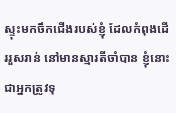ស្ទុះមកចឹកជើងរបស់ខ្ញុំ ដែលកំពុងដើររួសរាន់ នៅមានស្មារតីចាំបាន ខ្ញុំនោះ ជាអ្នកត្រូវទុ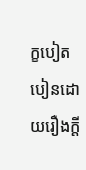ក្ខបៀតបៀនដោយរឿងកី្ត